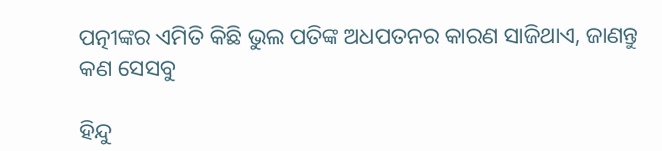ପତ୍ନୀଙ୍କର ଏମିତି କିଛି ଭୁଲ ପତିଙ୍କ ଅଧପତନର କାରଣ ସାଜିଥାଏ, ଜାଣନ୍ତୁ କଣ ସେସବୁ

ହିନ୍ଦୁ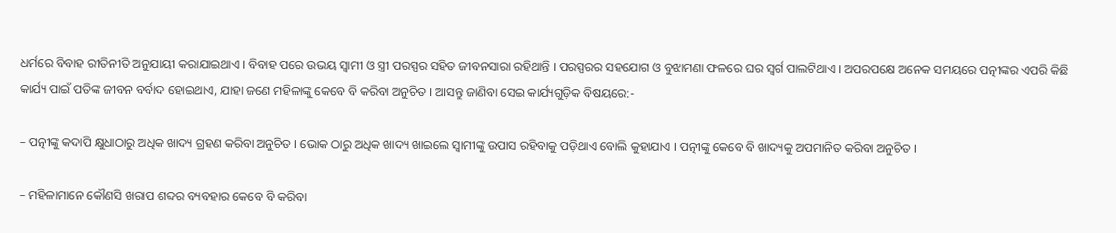ଧର୍ମରେ ବିବାହ ରୀତିନୀତି ଅନୁଯାୟୀ କରାଯାଇଥାଏ । ବିବାହ ପରେ ଉଭୟ ସ୍ୱାମୀ ଓ ସ୍ତ୍ରୀ ପରସ୍ପର ସହିତ ଜୀବନସାରା ରହିଥାନ୍ତି । ପରସ୍ପରର ସହଯୋଗ ଓ ବୁଝାମଣା ଫଳରେ ଘର ସ୍ୱର୍ଗ ପାଲଟିଥାଏ । ଅପରପକ୍ଷେ ଅନେକ ସମୟରେ ପତ୍ନୀଙ୍କର ଏପରି କିଛି କାର୍ଯ୍ୟ ପାଇଁ ପତିଙ୍କ ଜୀବନ ବର୍ବାଦ ହୋଇଥାଏ, ଯାହା ଜଣେ ମହିଳାଙ୍କୁ କେବେ ବି କରିବା ଅନୁଚିତ । ଆସନ୍ତୁ ଜାଣିବା ସେଇ କାର୍ଯ୍ୟଗୁଡ଼ିକ ବିଷୟରେ:-

– ପତ୍ନୀଙ୍କୁ କଦାପି କ୍ଷୁଧାଠାରୁ ଅଧିକ ଖାଦ୍ୟ ଗ୍ରହଣ କରିବା ଅନୁଚିତ । ଭୋକ ଠାରୁ ଅଧିକ ଖାଦ୍ୟ ଖାଇଲେ ସ୍ୱାମୀଙ୍କୁ ଉପାସ ରହିବାକୁ ପଡ଼ିଥାଏ ବୋଲି କୁହାଯାଏ । ପତ୍ନୀଙ୍କୁ କେବେ ବି ଖାଦ୍ୟକୁ ଅପମାନିତ କରିବା ଅନୁଚିତ ।

– ମହିଳାମାନେ କୌଣସି ଖରାପ ଶବ୍ଦର ବ୍ୟବହାର କେବେ ବି କରିବା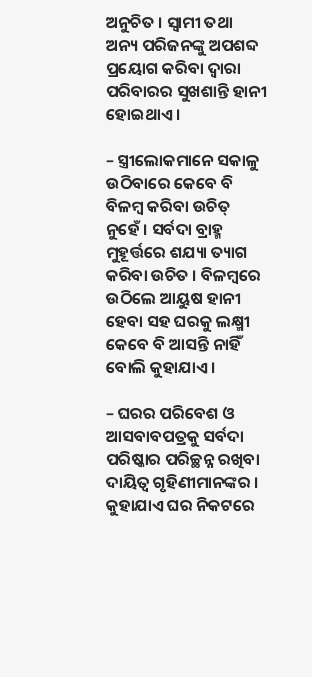ଅନୁଚିତ । ସ୍ୱାମୀ ତଥା ଅନ୍ୟ ପରିଜନଙ୍କୁ ଅପଶବ୍ଦ ପ୍ରୟୋଗ କରିବା ଦ୍ୱାରା ପରିବାରର ସୁଖଶାନ୍ତି ହାନୀ ହୋଇଥାଏ ।

– ସ୍ତ୍ରୀଲୋକମାନେ ସକାଳୁ ଉଠିବାରେ କେବେ ବି ବିଳମ୍ବ କରିବା ଉଚିତ୍ ନୁହେଁ । ସର୍ବଦା ବ୍ରାହ୍ମ ମୁହୂର୍ତ୍ତରେ ଶଯ୍ୟା ତ୍ୟାଗ କରିବା ଉଚିତ । ବିଳମ୍ବରେ ଉଠିଲେ ଆୟୁଷ ହାନୀ ହେବା ସହ ଘରକୁ ଲକ୍ଷ୍ମୀ କେବେ ବି ଆସନ୍ତି ନାହିଁ ବୋଲି କୁହାଯାଏ ।

– ଘରର ପରିବେଶ ଓ ଆସବାବପତ୍ରକୁ ସର୍ବଦା ପରିଷ୍କାର ପରିଚ୍ଛନ୍ନ ରଖିବା ଦାୟିତ୍ୱ ଗୃହିଣୀମାନଙ୍କର । କୁହାଯାଏ ଘର ନିକଟରେ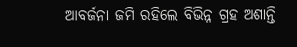ଆବର୍ଜନା ଜମି ରହିଲେ ବିଭିନ୍ନ ଗ୍ରହ ଅଶାନ୍ତି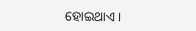ହୋଇଥାଏ ।